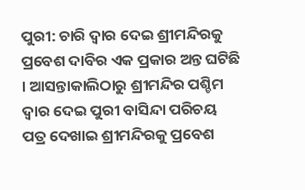ପୁରୀ: ଚାରି ଦ୍ବାର ଦେଇ ଶ୍ରୀମନ୍ଦିରକୁ ପ୍ରବେଶ ଦାବିର ଏକ ପ୍ରକାର ଅନ୍ତ ଘଟିଛି । ଆସନ୍ତାକାଲିଠାରୁ ଶ୍ରୀମନ୍ଦିର ପଶ୍ଚିମ ଦ୍ଵାର ଦେଇ ପୁରୀ ବାସିନ୍ଦା ପରିଚୟ ପତ୍ର ଦେଖାଇ ଶ୍ରୀମନ୍ଦିରକୁ ପ୍ରବେଶ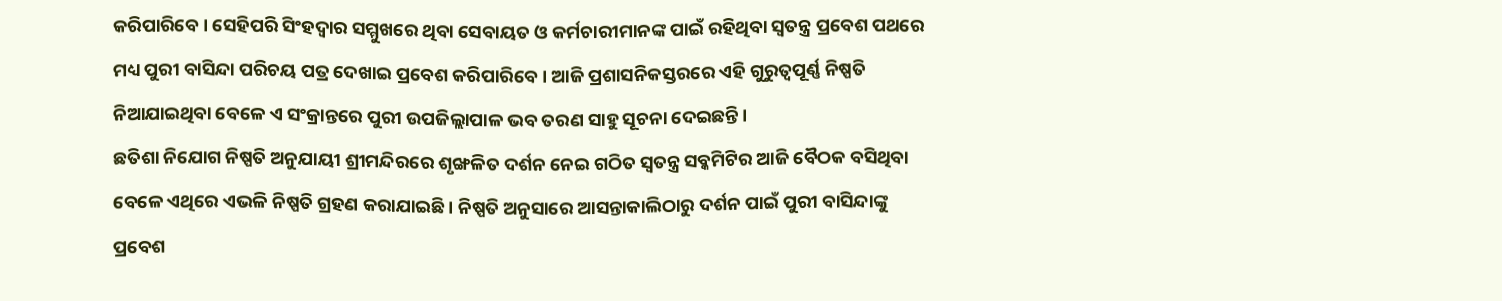କରିପାରିବେ । ସେହିପରି ସିଂହଦ୍ବାର ସମ୍ମୁଖରେ ଥିବା ସେବାୟତ ଓ କର୍ମଚାରୀମାନଙ୍କ ପାଇଁ ରହିଥିବା ସ୍ବତନ୍ତ୍ର ପ୍ରବେଶ ପଥରେ ମଧ୍ୟ ପୁରୀ ବାସିନ୍ଦା ପରିଚୟ ପତ୍ର ଦେଖାଇ ପ୍ରବେଶ କରିପାରିବେ । ଆଜି ପ୍ରଶାସନିକସ୍ତରରେ ଏହି ଗୁରୁତ୍ବପୂର୍ଣ୍ଣ ନିଷ୍ପତି ନିଆଯାଇଥିବା ବେଳେ ଏ ସଂକ୍ରାନ୍ତରେ ପୁରୀ ଉପଜିଲ୍ଲାପାଳ ଭବ ତରଣ ସାହୁ ସୂଚନା ଦେଇଛନ୍ତି ।
ଛତିଶା ନିଯୋଗ ନିଷ୍ପତି ଅନୁଯାୟୀ ଶ୍ରୀମନ୍ଦିରରେ ଶୃଙ୍ଖଳିତ ଦର୍ଶନ ନେଇ ଗଠିତ ସ୍ବତନ୍ତ୍ର ସବ୍କମିଟିର ଆଜି ବୈଠକ ବସିଥିବା ବେଳେ ଏଥିରେ ଏଭଳି ନିଷ୍ପତି ଗ୍ରହଣ କରାଯାଇଛି । ନିଷ୍ପତି ଅନୁସାରେ ଆସନ୍ତାକାଲିଠାରୁ ଦର୍ଶନ ପାଇଁ ପୁରୀ ବାସିନ୍ଦାଙ୍କୁ ପ୍ରବେଶ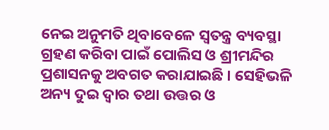ନେଇ ଅନୁମତି ଥିବାବେଳେ ସ୍ବତନ୍ତ୍ର ବ୍ୟବସ୍ଥା ଗ୍ରହଣ କରିବା ପାଇଁ ପୋଲିସ ଓ ଶ୍ରୀମନ୍ଦିର ପ୍ରଶାସନକୁ ଅବଗତ କରାଯାଇଛି । ସେହିଭଳି ଅନ୍ୟ ଦୁଇ ଦ୍ବାର ତଥା ଉତ୍ତର ଓ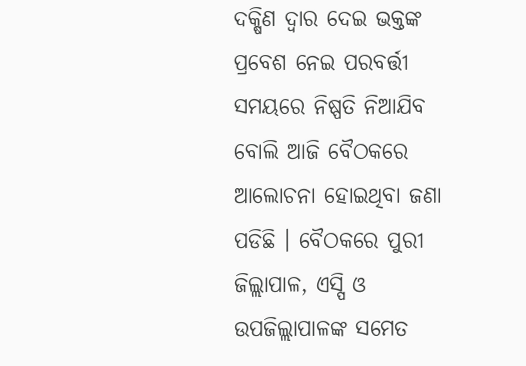ଦକ୍ଷିଣ ଦ୍ବାର ଦେଇ ଭକ୍ତଙ୍କ ପ୍ରବେଶ ନେଇ ପରବର୍ତ୍ତୀ ସମୟରେ ନିଷ୍ପତି ନିଆଯିବ ବୋଲି ଆଜି ବୈଠକରେ ଆଲୋଚନା ହୋଇଥିବା ଜଣା ପଡିଛି । ବୈଠକରେ ପୁରୀ ଜିଲ୍ଲାପାଳ, ଏସ୍ପି ଓ ଉପଜିଲ୍ଲାପାଳଙ୍କ ସମେତ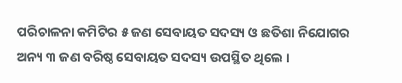ପରିଚାଳନା କମିଟିର ୫ ଜଣ ସେବାୟତ ସଦସ୍ୟ ଓ ଛତିଶା ନିଯୋଗର ଅନ୍ୟ ୩ ଜଣ ବରିଷ୍ଠ ସେବାୟତ ସଦସ୍ୟ ଉପସ୍ଥିତ ଥିଲେ ।